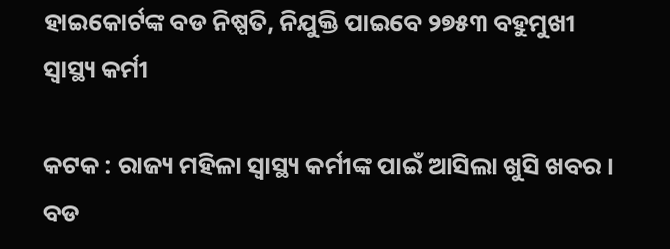ହାଇକୋର୍ଟଙ୍କ ବଡ ନିଷ୍ପତି, ନିଯୁକ୍ତି ପାଇବେ ୨୭୫୩ ବହୁମୁଖୀ ସ୍ୱାସ୍ଥ୍ୟ କର୍ମୀ

କଟକ : ରାଜ୍ୟ ମହିଳା ସ୍ୱାସ୍ଥ୍ୟ କର୍ମୀଙ୍କ ପାଇଁ ଆସିଲା ଖୁସି ଖବର । ବଡ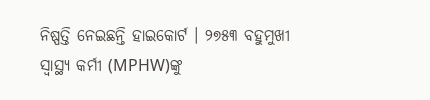ନିଷ୍ପତ୍ତି ନେଇଛନ୍ତି ହାଇକୋର୍ଟ । ୨୭୫୩ ବହୁମୁଖୀ ସ୍ୱାସ୍ଥ୍ୟ କର୍ମୀ (MPHW)ଙ୍କୁ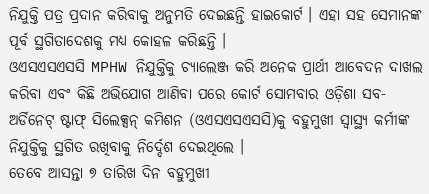ନିଯୁକ୍ତି ପତ୍ର ପ୍ରଦାନ କରିବାକୁ ଅନୁମତି ଦେଇଛନ୍ତି ହାଇକୋର୍ଟ । ଏହା ସହ ସେମାନଙ୍କ ପୂର୍ବ ସ୍ଥଗିତାଦେଶକୁ ମଧ୍ୟ କୋହଳ କରିଛନ୍ତି ।
ଓଏସଏସଏସସି MPHW ନିଯୁକ୍ତିକୁ ଚ୍ୟାଲେଞ୍ଜ କରି ଅନେକ ପ୍ରାର୍ଥୀ ଆବେଦନ ଦାଖଲ କରିବା ଏବଂ କିଛି ଅଭିଯୋଗ ଆଣିବା ପରେ କୋର୍ଟ ସୋମବାର ଓଡ଼ିଶା ସବ-ଅର୍ଡିନେଟ୍ ଷ୍ଟାଫ୍ ସିଲେକ୍ସନ୍ କମିଶନ (ଓଏସଏସଏସସି)କୁ ବହୁମୁଖୀ ସ୍ୱାସ୍ଥ୍ୟ କର୍ମୀଙ୍କ ନିଯୁକ୍ତିକୁ ସ୍ଥଗିତ ରଖିବାକୁ ନିର୍ଦ୍ଦେଶ ଦେଇଥିଲେ ।
ତେବେ ଆସନ୍ତା ୭ ତାରିଖ ଦିନ ବହୁମୁଖୀ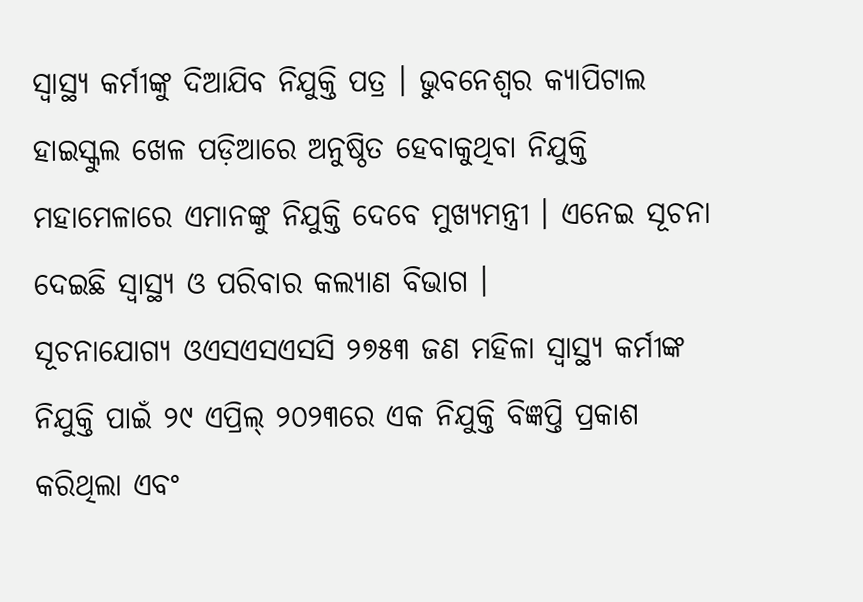ସ୍ୱାସ୍ଥ୍ୟ କର୍ମୀଙ୍କୁ ଦିଆଯିବ ନିଯୁକ୍ତି ପତ୍ର । ଭୁବନେଶ୍ଵର କ୍ୟାପିଟାଲ ହାଇସ୍କୁଲ ଖେଳ ପଡ଼ିଆରେ ଅନୁଷ୍ଠିତ ହେବାକୁଥିବା ନିଯୁକ୍ତି ମହାମେଳାରେ ଏମାନଙ୍କୁ ନିଯୁକ୍ତି ଦେବେ ମୁଖ୍ୟମନ୍ତ୍ରୀ । ଏନେଇ ସୂଚନା ଦେଇଛି ସ୍ଵାସ୍ଥ୍ୟ ଓ ପରିବାର କଲ୍ୟାଣ ବିଭାଗ ।
ସୂଚନାଯୋଗ୍ୟ ଓଏସଏସଏସସି ୨୭୫୩ ଜଣ ମହିଳା ସ୍ୱାସ୍ଥ୍ୟ କର୍ମୀଙ୍କ ନିଯୁକ୍ତି ପାଇଁ ୨୯ ଏପ୍ରିଲ୍ ୨୦୨୩ରେ ଏକ ନିଯୁକ୍ତି ବିଜ୍ଞପ୍ତି ପ୍ରକାଶ କରିଥିଲା ଏବଂ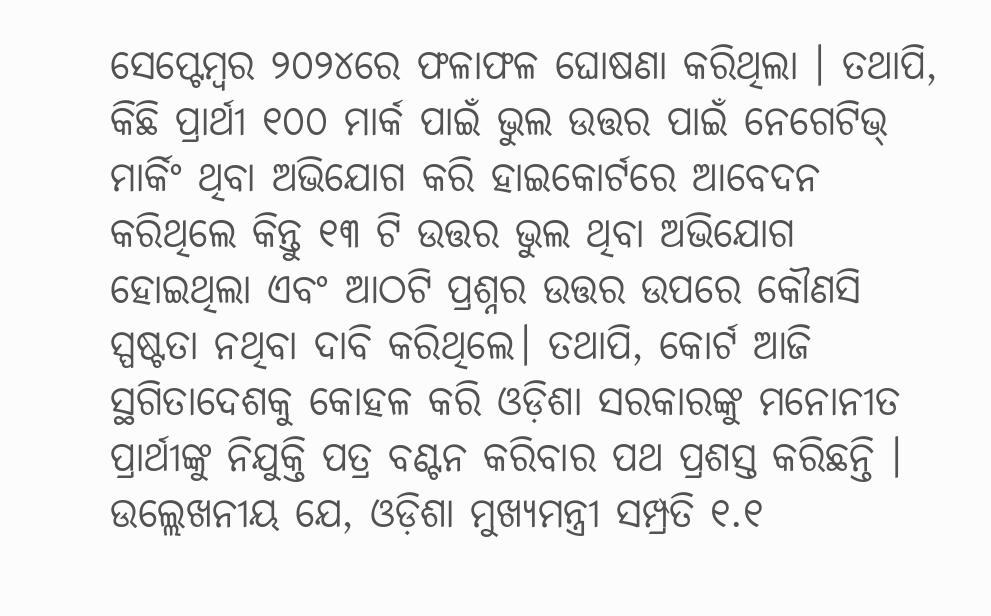ସେପ୍ଟେମ୍ବର ୨୦୨୪ରେ ଫଳାଫଳ ଘୋଷଣା କରିଥିଲା । ତଥାପି, କିଛି ପ୍ରାର୍ଥୀ ୧୦୦ ମାର୍କ ପାଇଁ ଭୁଲ ଉତ୍ତର ପାଇଁ ନେଗେଟିଭ୍ ମାର୍କିଂ ଥିବା ଅଭିଯୋଗ କରି ହାଇକୋର୍ଟରେ ଆବେଦନ କରିଥିଲେ କିନ୍ତୁ ୧୩ ଟି ଉତ୍ତର ଭୁଲ ଥିବା ଅଭିଯୋଗ ହୋଇଥିଲା ଏବଂ ଆଠଟି ପ୍ରଶ୍ନର ଉତ୍ତର ଉପରେ କୌଣସି ସ୍ପଷ୍ଟତା ନଥିବା ଦାବି କରିଥିଲେ। ତଥାପି, କୋର୍ଟ ଆଜି ସ୍ଥଗିତାଦେଶକୁ କୋହଳ କରି ଓଡ଼ିଶା ସରକାରଙ୍କୁ ମନୋନୀତ ପ୍ରାର୍ଥୀଙ୍କୁ ନିଯୁକ୍ତି ପତ୍ର ବଣ୍ଟନ କରିବାର ପଥ ପ୍ରଶସ୍ତ କରିଛନ୍ତି ।
ଉଲ୍ଲେଖନୀୟ ଯେ, ଓଡ଼ିଶା ମୁଖ୍ୟମନ୍ତ୍ରୀ ସମ୍ପ୍ରତି ୧.୧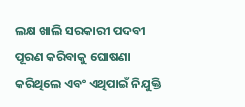ଲକ୍ଷ ଖାଲି ସରକାରୀ ପଦବୀ ପୂରଣ କରିବାକୁ ଘୋଷଣା କରିଥିଲେ ଏବଂ ଏଥିପାଇଁ ନିଯୁକ୍ତି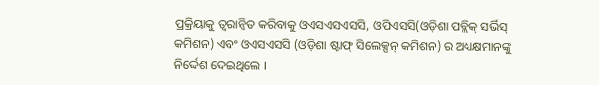ପ୍ରକ୍ରିୟାକୁ ତ୍ୱରାନ୍ୱିତ କରିବାକୁ ଓଏସଏସଏସସି, ଓପିଏସସି(ଓଡ଼ିଶା ପବ୍ଲିକ୍ ସର୍ଭିସ୍ କମିଶନ) ଏବଂ ଓଏସଏସସି (ଓଡ଼ିଶା ଷ୍ଟାଫ୍ ସିଲେକ୍ସନ୍ କମିଶନ) ର ଅଧ୍ୟକ୍ଷମାନଙ୍କୁ ନିର୍ଦ୍ଦେଶ ଦେଇଥିଲେ ।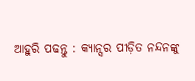ଆହୁରି ପଢନ୍ତୁ : କ୍ୟାନ୍ସର ପୀଡ଼ିତ ନନ୍ଦନଙ୍କୁ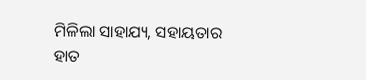ମିଳିଲା ସାହାଯ୍ୟ, ସହାୟତାର ହାତ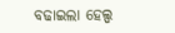ବଢାଇଲା ହେଲ୍ପ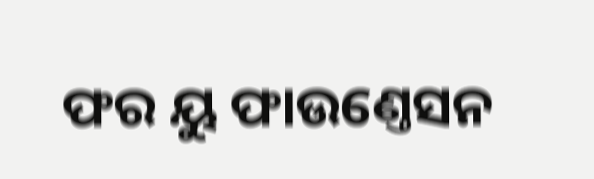ଫର ୟୁ ଫାଉଣ୍ତେସନ